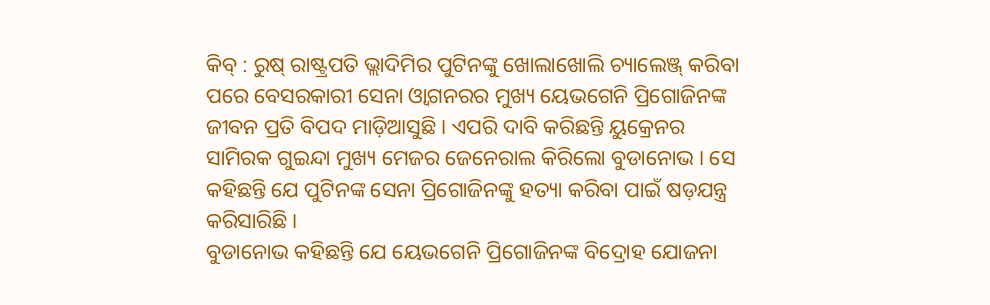କିବ୍ : ରୁଷ୍ ରାଷ୍ଟ୍ରପତି ଭ୍ଲାଦିମିର ପୁଟିନଙ୍କୁ ଖୋଲାଖୋଲି ଚ୍ୟାଲେଞ୍ଜ୍ କରିବା ପରେ ବେସରକାରୀ ସେନା ଓ୍ଵାଗନରର ମୁଖ୍ୟ ୟେଭଗେନି ପ୍ରିଗୋଜିନଙ୍କ ଜୀବନ ପ୍ରତି ବିପଦ ମାଡ଼ିଆସୁଛି । ଏପରି ଦାବି କରିଛନ୍ତି ୟୁକ୍ରେନର ସାମିରକ ଗୁଇନ୍ଦା ମୁଖ୍ୟ ମେଜର ଜେନେରାଲ କିରିଲୋ ବୁଡାନୋଭ । ସେ କହିଛନ୍ତି ଯେ ପୁଟିନଙ୍କ ସେନା ପ୍ରିଗୋଜିନଙ୍କୁ ହତ୍ୟା କରିବା ପାଇଁ ଷଡ଼ଯନ୍ତ୍ର କରିସାରିଛି ।
ବୁଡାନୋଭ କହିଛନ୍ତି ଯେ ୟେଭଗେନି ପ୍ରିଗୋଜିନଙ୍କ ବିଦ୍ରୋହ ଯୋଜନା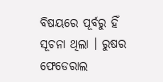ବିଷୟରେ ପୂର୍ବରୁ ହିଁ ସୂଚନା ଥିଲା । ରୁଷର ଫେଡେରାଲ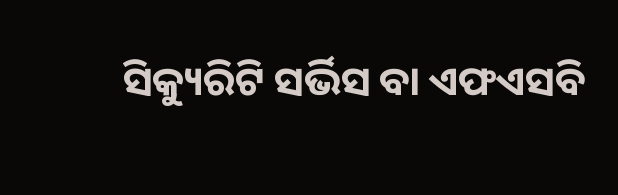ସିକ୍ୟୁରିଟି ସର୍ଭିସ ବା ଏଫଏସବି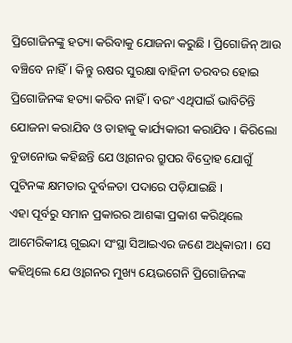ପ୍ରିଗୋଜିନଙ୍କୁ ହତ୍ୟା କରିବାକୁ ଯୋଜନା କରୁଛି । ପ୍ରିଗୋଜିନ୍ ଆଉ ବଞ୍ଚିବେ ନାହିଁ। କିନ୍ତୁ ଋଷର ସୁରକ୍ଷା ବାହିନୀ ତରବର ହୋଇ ପ୍ରିଗୋଜିନଙ୍କ ହତ୍ୟା କରିବ ନାହିଁ । ବରଂ ଏଥିପାଇଁ ଭାବିଚିନ୍ତି ଯୋଜନା କରାଯିବ ଓ ତାହାକୁ କାର୍ଯ୍ୟକାରୀ କରାଯିବ । କିରିଲୋ ବୁଡାନୋଭ କହିଛନ୍ତି ଯେ ଓ୍ବାଗନର ଗ୍ରୁପର ବିଦ୍ରୋହ ଯୋଗୁଁ ପୁଟିନଙ୍କ କ୍ଷମତାର ଦୁର୍ବଳତା ପଦାରେ ପଡ଼ିଯାଇଛି ।
ଏହା ପୂର୍ବରୁ ସମାନ ପ୍ରକାରର ଆଶଙ୍କା ପ୍ରକାଶ କରିଥିଲେ ଆମେରିକୀୟ ଗୁଇନ୍ଦା ସଂସ୍ଥା ସିଆଇଏର ଜଣେ ଅଧିକାରୀ । ସେ କହିଥିଲେ ଯେ ଓ୍ବାଗନର ମୁଖ୍ୟ ୟେଭଗେନି ପ୍ରିଗୋଜିନଙ୍କ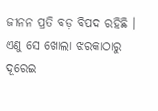ଜୀନନ ପ୍ରତି ବଡ଼ ବିପଦ ରହିଛି । ଏଣୁ ସେ ଖୋଲା ଝରକାଠାରୁ ଦୂରେଇ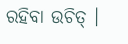ରହିବା ଉଚିତ୍ ।